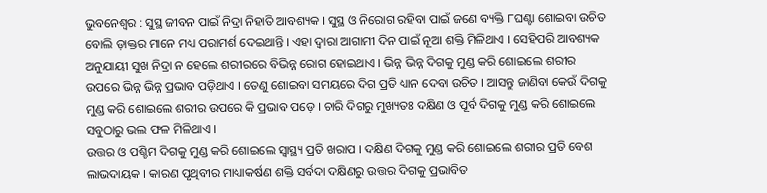ଭୁବନେଶ୍ୱର : ସୁସ୍ଥ ଜୀବନ ପାଇଁ ନିଦ୍ରା ନିହାତି ଆବଶ୍ୟକ । ସୁସ୍ଥ ଓ ନିରୋଗ ରହିବା ପାଇଁ ଜଣେ ବ୍ୟକ୍ତି ୮ଘଣ୍ଟା ଶୋଇବା ଉଚିତ ବୋଲି ଡ଼ାକ୍ତର ମାନେ ମଧ୍ୟ ପରାମର୍ଶ ଦେଇଥାନ୍ତି । ଏହା ଦ୍ୱାରା ଆଗାମୀ ଦିନ ପାଇଁ ନୂଆ ଶକ୍ତି ମିଳିଥାଏ । ସେହିପରି ଆବଶ୍ୟକ ଅନୁଯାୟୀ ସୁଖ ନିଦ୍ରା ନ ହେଲେ ଶରୀରରେ ବିଭିନ୍ନ ରୋଗ ହୋଇଥାଏ । ଭିନ୍ନ ଭିନ୍ନ ଦିଗକୁ ମୁଣ୍ଡ କରି ଶୋଇଲେ ଶରୀର ଉପରେ ଭିନ୍ନ ଭିନ୍ନ ପ୍ରଭାବ ପଡ଼ିଥାଏ । ତେଣୁ ଶୋଇବା ସମୟରେ ଦିଗ ପ୍ରତି ଧ୍ୟାନ ଦେବା ଉଚିତ । ଆସନ୍ତୁ ଜାଣିବା କେଉଁ ଦିଗକୁ ମୁଣ୍ଡ କରି ଶୋଇଲେ ଶରୀର ଉପରେ କି ପ୍ରଭାବ ପଡ଼େ । ଚାରି ଦିଗରୁ ମୁଖ୍ୟତଃ ଦକ୍ଷିଣ ଓ ପୂର୍ବ ଦିଗକୁ ମୁଣ୍ଡ କରି ଶୋଇଲେ ସବୁଠାରୁ ଭଲ ଫଳ ମିଳିଥାଏ ।
ଉତ୍ତର ଓ ପଶ୍ଚିମ ଦିଗକୁ ମୁଣ୍ଡ କରି ଶୋଇଲେ ସ୍ୱାସ୍ଥ୍ୟ ପ୍ରତି ଖରାପ । ଦକ୍ଷିଣ ଦିଗକୁ ମୁଣ୍ଡ କରି ଶୋଇଲେ ଶରୀର ପ୍ରତି ବେଶ ଲାଭଦାୟକ । କାରଣ ପୃଥିବୀର ମାଧ୍ୟାକର୍ଷଣ ଶକ୍ତି ସର୍ବଦା ଦକ୍ଷିଣରୁ ଉତ୍ତର ଦିଗକୁ ପ୍ରଭାବିତ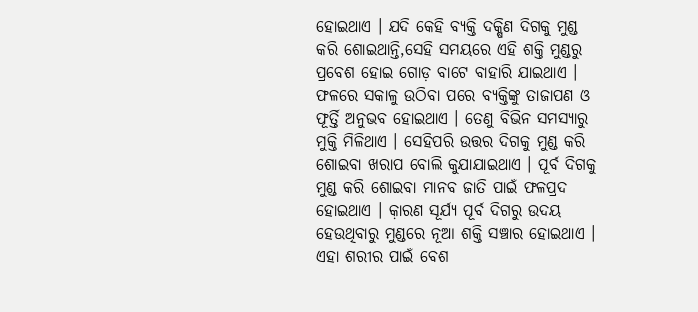ହୋଇଥାଏ । ଯଦି କେହି ବ୍ୟକ୍ତି ଦକ୍ଷିଣ ଦିଗକୁ ମୁଣ୍ଡ କରି ଶୋଇଥାନ୍ତି,ସେହି ସମୟରେ ଏହି ଶକ୍ତି ମୁଣ୍ଡରୁ ପ୍ରବେଶ ହୋଇ ଗୋଡ଼ ବାଟେ ବାହାରି ଯାଇଥାଏ । ଫଳରେ ସକାଳୁ ଉଠିବା ପରେ ବ୍ୟକ୍ତିଙ୍କୁ ତାଜାପଣ ଓ ଫୂର୍ତ୍ତି ଅନୁଭବ ହୋଇଥାଏ । ତେଣୁ ବିଭିନ ସମସ୍ୟାରୁ ମୁକ୍ତି ମିଳିଥାଏ । ସେହିପରି ଉତ୍ତର ଦିଗକୁ ମୁଣ୍ଡ କରି ଶୋଇବା ଖରାପ ବୋଲି କୁଯାଯାଇଥାଏ । ପୂର୍ବ ଦିଗକୁ ମୁଣ୍ଡ କରି ଶୋଇବା ମାନବ ଜାତି ପାଇଁ ଫଳପ୍ରଦ ହୋଇଥାଏ । କ଼ାରଣ ସୂର୍ଯ୍ୟ ପୂର୍ବ ଦିଗରୁ ଉଦୟ ହେଉଥିବାରୁ ମୁଣ୍ଡରେ ନୂଆ ଶକ୍ତି ସଞ୍ଚାର ହୋଇଥାଏ । ଏହା ଶରୀର ପାଇଁ ବେଶ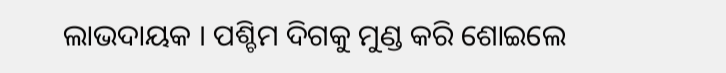ଲାଭଦାୟକ । ପଶ୍ଚିମ ଦିଗକୁ ମୁଣ୍ଡ କରି ଶୋଇଲେ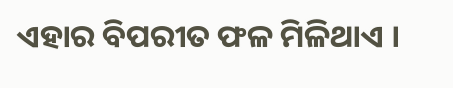ଏହାର ବିପରୀତ ଫଳ ମିଳିଥାଏ ।